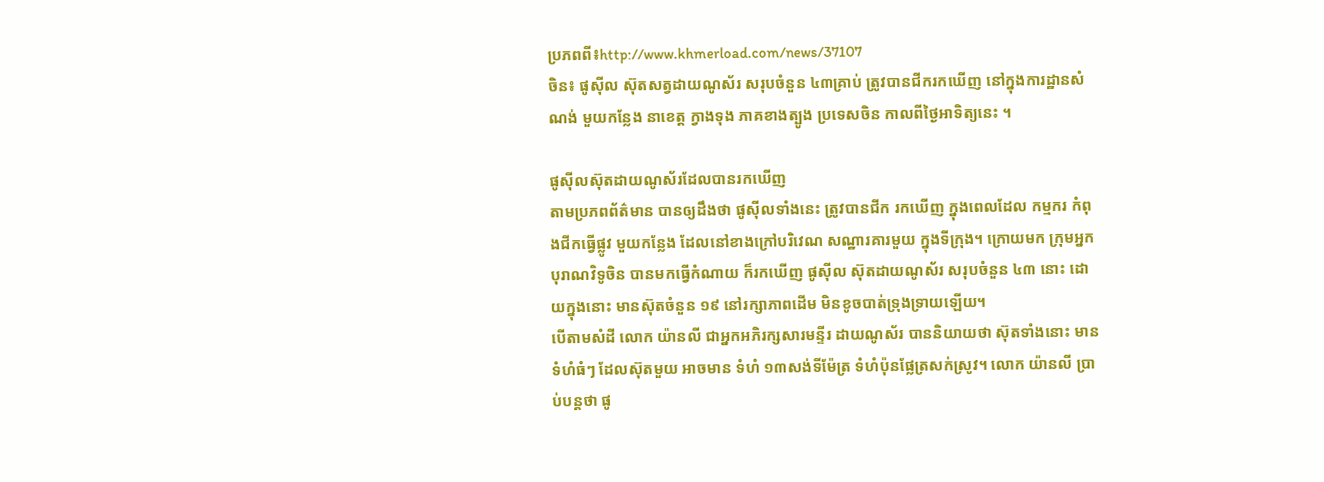ប្រភពពី៖http://www.khmerload.com/news/37107
ចិន៖ ផូស៊ីល ស៊ុតសត្វដាយណូស័រ សរុបចំនួន ៤៣គ្រាប់ ត្រូវបានជីករកឃើញ នៅក្នុងការដ្ឋានសំណង់ មួយកន្លែង នាខេត្ត ក្វាងទុង ភាគខាងត្បូង ប្រទេសចិន កាលពីថ្ងៃអាទិត្យនេះ ។

ផូស៊ីលស៊ុតដាយណូស័រដែលបានរកឃើញ
តាមប្រភពព័ត៌មាន បានឲ្យដឹងថា ផូស៊ីលទាំងនេះ ត្រូវបានជីក រកឃើញ ក្នុងពេលដែល កម្មករ កំពុងជីកធ្វើផ្លូវ មួយកន្លែង ដែលនៅខាងក្រៅបរិវេណ សណ្ឋារគារមួយ ក្នុងទីក្រុង។ ក្រោយមក ក្រុមអ្នកបុរាណវិទូចិន បានមកធ្វើកំណាយ ក៏រកឃើញ ផូស៊ីល ស៊ុតដាយណូស័រ សរុបចំនួន ៤៣ នោះ ដោយក្នុងនោះ មានស៊ុតចំនួន ១៩ នៅរក្សាភាពដើម មិនខូចបាត់ទ្រុងទ្រាយឡើយ។
បើតាមសំដី លោក យ៉ានលី ជាអ្នកអភិរក្សសារមន្ទីរ ដាយណូស័រ បាននិយាយថា ស៊ុតទាំងនោះ មានទំហំធំៗ ដែលស៊ុតមួយ អាចមាន ទំហំ ១៣សង់ទីម៉ែត្រ ទំហំប៉ុនផ្លែត្រសក់ស្រូវ។ លោក យ៉ានលី ប្រាប់បន្តថា ផូ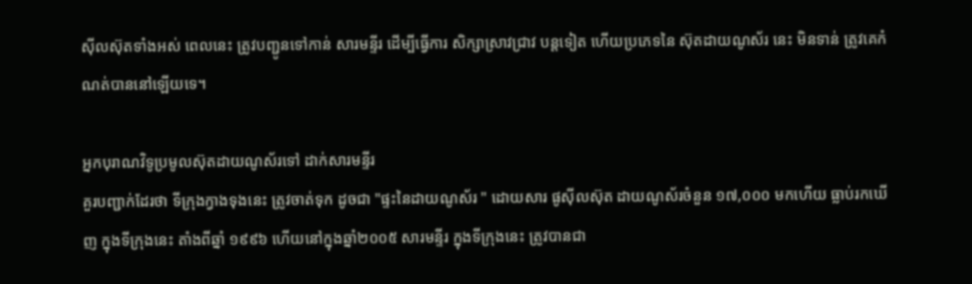ស៊ីលស៊ុតទាំងអស់ ពេលនេះ ត្រូវបញ្ជូនទៅកាន់ សារមន្ទីរ ដើម្បីធ្វើការ សិក្សាស្រាវជ្រាវ បន្តទៀត ហើយប្រភេទនៃ ស៊ុតដាយណូស័រ នេះ មិនទាន់ ត្រូវគេកំណត់បាននៅឡើយទេ។

អ្នកបុរាណវិទូប្រមូលស៊ុតដាយណូស័រទៅ ដាក់សារមន្ទីរ
គួរបញ្ជាក់ដែរថា ទីក្រុងក្វាងទុងនេះ ត្រូវចាត់ទុក ដូចជា "ផ្ទះនៃដាយណូស័រ " ដោយសារ ផូស៊ីលស៊ុត ដាយណូស័រចំនួន ១៧,០០០ មកហើយ ធ្លាប់រកឃើញ ក្នុងទីក្រុងនេះ តាំងពីឆ្នាំ ១៩៩៦ ហើយនៅក្នុងឆ្នាំ២០០៥ សារមន្ទីរ ក្នុងទីក្រុងនេះ ត្រូវបានជា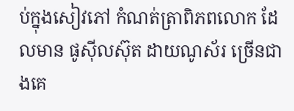ប់ក្នុងសៀវភៅ កំណត់ត្រាពិភពលោក ដែលមាន ផូស៊ីលស៊ុត ដាយណូស័រ ច្រើនជាងគេ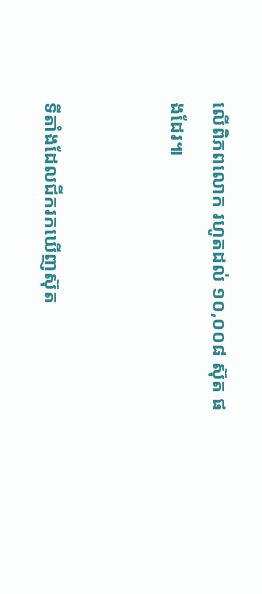លើពិភពលោក រហូតដល់ ១០,០០៨ ស៊ុត ផងដែរ៕


ទីតាំងដែលជីករកឃើញស៊ុត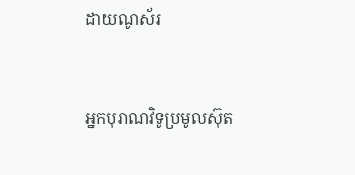ដាយណូស័រ


អ្នកបុរាណវិទូប្រមូលស៊ុត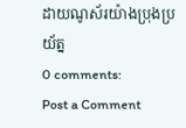ដាយណូស័រយ៉ាងប្រុងប្រយ័ត្ន
0 comments:
Post a Comment